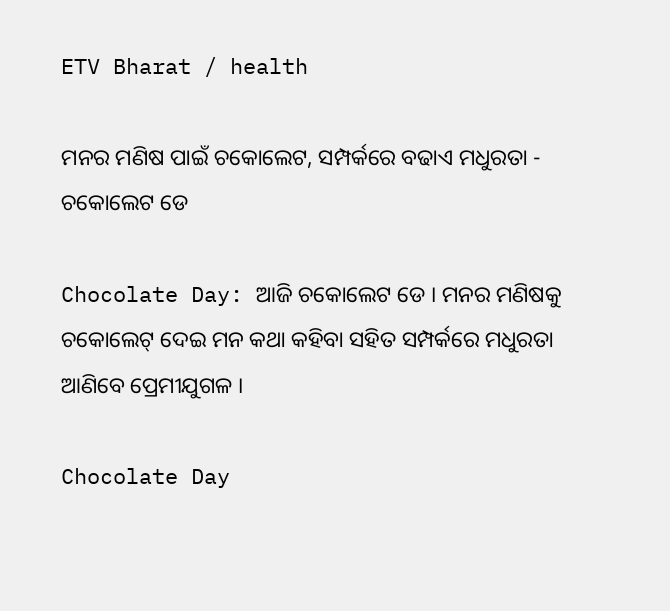ETV Bharat / health

ମନର ମଣିଷ ପାଇଁ ଚକୋଲେଟ, ସମ୍ପର୍କରେ ବଢାଏ ମଧୁରତା - ଚକୋଲେଟ ଡେ

Chocolate Day: ଆଜି ଚକୋଲେଟ ଡେ । ମନର ମଣିଷକୁ ଚକୋଲେଟ୍ ଦେଇ ମନ କଥା କହିବା ସହିତ ସମ୍ପର୍କରେ ମଧୁରତା ଆଣିବେ ପ୍ରେମୀଯୁଗଳ ।

Chocolate Day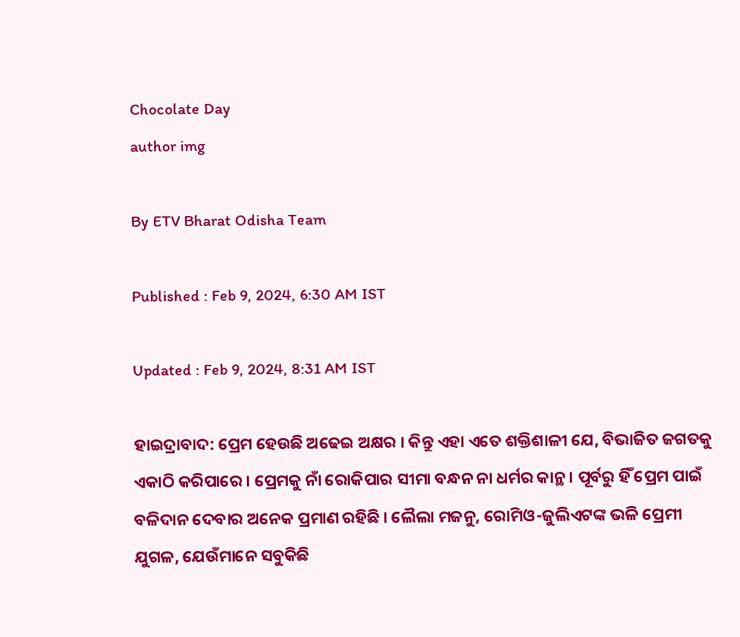Chocolate Day
author img

By ETV Bharat Odisha Team

Published : Feb 9, 2024, 6:30 AM IST

Updated : Feb 9, 2024, 8:31 AM IST

ହାଇଦ୍ରାବାଦ: ପ୍ରେମ ହେଉଛି ଅଢେଇ ଅକ୍ଷର । କିନ୍ତୁ ଏହା ଏତେ ଶକ୍ତିଶାଳୀ ଯେ, ବିଭାଜିତ ଜଗତକୁ ଏକାଠି କରିପାରେ । ପ୍ରେମକୁ ନାଁ ରୋକିପାର ସୀମା ବନ୍ଧନ ନା ଧର୍ମର କାନ୍ଥ । ପୂର୍ବରୁ ହିଁ ପ୍ରେମ ପାଇଁ ବଳିଦାନ ଦେବାର ଅନେକ ପ୍ରମାଣ ରହିଛି । ଲୈଲା ମଜନୁ, ରୋମିଓ-ଜୁଲିଏଟଙ୍କ ଭଳି ପ୍ରେମୀ ଯୁଗଳ, ଯେଉଁମାନେ ସବୁକିଛି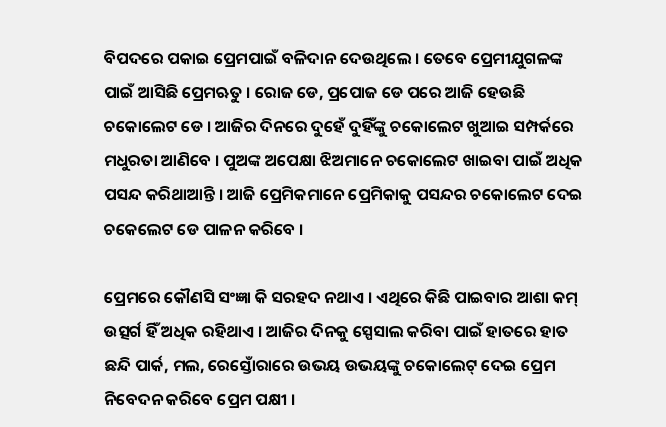ବିପଦରେ ପକାଇ ପ୍ରେମପାଇଁ ବଳିଦାନ ଦେଉଥିଲେ । ତେବେ ପ୍ରେମୀଯୁଗଳଙ୍କ ପାଇଁ ଆସିଛି ପ୍ରେମଋତୁ । ରୋଜ ଡେ, ପ୍ରପୋଜ ଡେ ପରେ ଆଜି ହେଉଛି ଚକୋଲେଟ ଡେ । ଆଜିର ଦିନରେ ଦୁହେଁ ଦୁହିଁଙ୍କୁ ଚକୋଲେଟ ଖୁଆଇ ସମ୍ପର୍କରେ ମଧୁରତା ଆଣିବେ । ପୁଅଙ୍କ ଅପେକ୍ଷା ଝିଅମାନେ ଚକୋଲେଟ ଖାଇବା ପାଇଁ ଅଧିକ ପସନ୍ଦ କରିଥାଆନ୍ତି । ଆଜି ପ୍ରେମିକମାନେ ପ୍ରେମିକାକୁ ପସନ୍ଦର ଚକୋଲେଟ ଦେଇ ଚକେଲେଟ ଡେ ପାଳନ କରିବେ ।

ପ୍ରେମରେ କୌଣସି ସଂଜ୍ଞା କି ସରହଦ ନଥାଏ । ଏଥିରେ କିଛି ପାଇବାର ଆଶା କମ୍ ଉତ୍ସର୍ଗ ହିଁ ଅଧିକ ରହିଥାଏ । ଆଜିର ଦିନକୁ ସ୍ପେସାଲ କରିବା ପାଇଁ ହାତରେ ହାତ ଛନ୍ଦି ପାର୍କ, ମଲ, ରେସ୍ତୋଁରାରେ ଉଭୟ ଉଭୟଙ୍କୁ ଚକୋଲେଟ୍ ଦେଇ ପ୍ରେମ ନିବେଦନ କରିବେ ପ୍ରେମ ପକ୍ଷୀ ।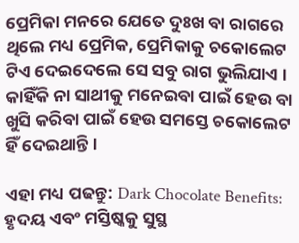ପ୍ରେମିକା ମନରେ ଯେତେ ଦୁଃଖ ବା ରାଗରେ ଥିଲେ ମଧ୍ୟ ପ୍ରେମିକ, ପ୍ରେମିକାକୁ ଚକୋଲେଟ ଟିଏ ଦେଇଦେଲେ ସେ ସବୁ ରାଗ ଭୁଲିଯାଏ । କାହିଁକି ନା ସାଥୀକୁ ମନେଇବା ପାଇଁ ହେଉ ବା ଖୁସି କରିବା ପାଇଁ ହେଉ ସମସ୍ତେ ଚକୋଲେଟ ହିଁ ଦେଇଥାନ୍ତି ।

ଏହା ମଧ୍ୟ ପଢନ୍ତୁ: Dark Chocolate Benefits: ହୃଦୟ ଏବଂ ମସ୍ତିଷ୍କକୁ ସୁସ୍ଥ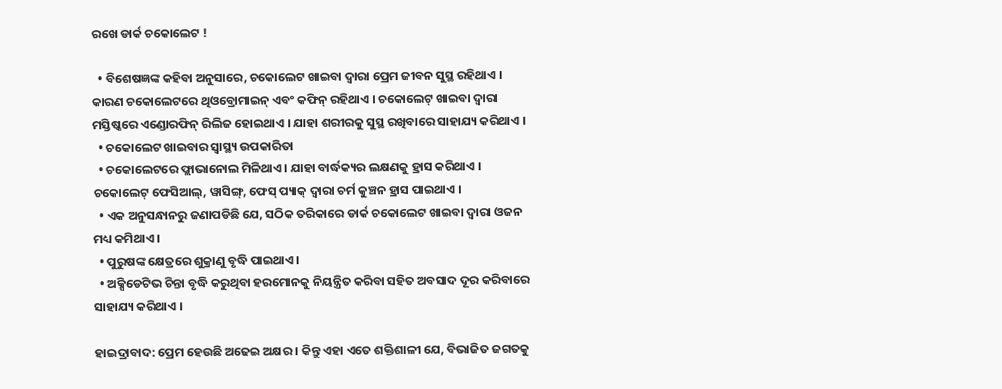ରଖେ ଡାର୍କ ଚକୋଲେଟ !

  • ବିଶେଷଜ୍ଞଙ୍କ କହିବା ଅନୁସାରେ, ଚକୋଲେଟ ଖାଇବା ଦ୍ବାରା ପ୍ରେମ ଜୀବନ ସୁସ୍ଥ ରହିଥାଏ । କାରଣ ଚକୋଲେଟରେ ଥିଓବ୍ରୋମାଇନ୍ ଏବଂ କଫିନ୍ ରହିଥାଏ । ଚକୋଲେଟ୍ ଖାଇବା ଦ୍ବାରା ମସ୍ତିଷ୍କରେ ଏଣ୍ଡୋରଫିନ୍ ରିଲିଜ ହୋଇଥାଏ । ଯାହା ଶରୀରକୁ ସୁସ୍ଥ ରଖିବାରେ ସାହାଯ୍ୟ କରିଥାଏ ।
  • ଚକୋଲେଟ ଖାଇବାର ସ୍ବାସ୍ଥ୍ୟ ଉପକାରିତା
  • ଚକୋଲେଟରେ ଫ୍ଲାଭାନୋଲ ମିଳିଥାଏ । ଯାହା ବାର୍ଦ୍ଧକ୍ୟର ଲକ୍ଷଣକୁ ହ୍ରାସ କରିଥାଏ । ଚକୋଲେଟ୍ ଫେସିଆଲ୍, ୱାସିଙ୍ଗ୍, ଫେସ୍ ପ୍ୟାକ୍ ଦ୍ବାରା ଚର୍ମ କୁଞ୍ଚନ ହ୍ରାସ ପାଇଥାଏ ।
  • ଏକ ଅନୁସନ୍ଧାନରୁ ଜଣାପଡିଛି ଯେ, ସଠିକ ତରିକାରେ ଡାର୍କ ଚକୋଲେଟ ଖାଇବା ଦ୍ବାରା ଓଜନ ମଧ୍ୟ କମିଥାଏ ।
  • ପୁରୁଷଙ୍କ କ୍ଷେତ୍ରରେ ଶୁକ୍ରାଣୁ ବୃଦ୍ଧି ପାଇଥାଏ ।
  • ଅକ୍ସିଡେଟିଭ ଚିନ୍ତା ବୃଦ୍ଧି କରୁଥିବା ହରମୋନକୁ ନିୟନ୍ତ୍ରିତ କରିବା ସହିତ ଅବସାଦ ଦୂର କରିବାରେ ସାହାଯ୍ୟ କରିଥାଏ ।

ହାଇଦ୍ରାବାଦ: ପ୍ରେମ ହେଉଛି ଅଢେଇ ଅକ୍ଷର । କିନ୍ତୁ ଏହା ଏତେ ଶକ୍ତିଶାଳୀ ଯେ, ବିଭାଜିତ ଜଗତକୁ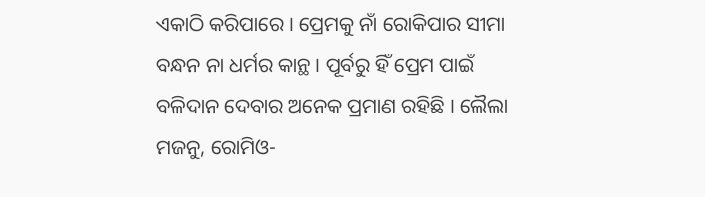ଏକାଠି କରିପାରେ । ପ୍ରେମକୁ ନାଁ ରୋକିପାର ସୀମା ବନ୍ଧନ ନା ଧର୍ମର କାନ୍ଥ । ପୂର୍ବରୁ ହିଁ ପ୍ରେମ ପାଇଁ ବଳିଦାନ ଦେବାର ଅନେକ ପ୍ରମାଣ ରହିଛି । ଲୈଲା ମଜନୁ, ରୋମିଓ-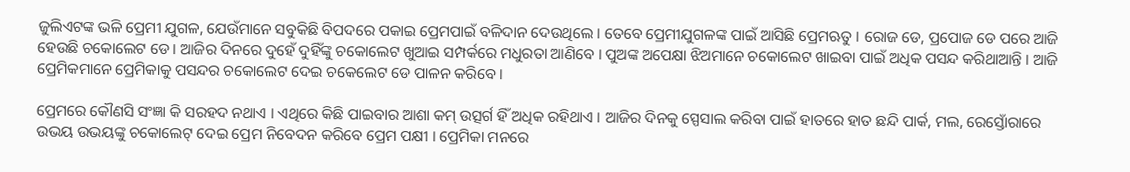ଜୁଲିଏଟଙ୍କ ଭଳି ପ୍ରେମୀ ଯୁଗଳ, ଯେଉଁମାନେ ସବୁକିଛି ବିପଦରେ ପକାଇ ପ୍ରେମପାଇଁ ବଳିଦାନ ଦେଉଥିଲେ । ତେବେ ପ୍ରେମୀଯୁଗଳଙ୍କ ପାଇଁ ଆସିଛି ପ୍ରେମଋତୁ । ରୋଜ ଡେ, ପ୍ରପୋଜ ଡେ ପରେ ଆଜି ହେଉଛି ଚକୋଲେଟ ଡେ । ଆଜିର ଦିନରେ ଦୁହେଁ ଦୁହିଁଙ୍କୁ ଚକୋଲେଟ ଖୁଆଇ ସମ୍ପର୍କରେ ମଧୁରତା ଆଣିବେ । ପୁଅଙ୍କ ଅପେକ୍ଷା ଝିଅମାନେ ଚକୋଲେଟ ଖାଇବା ପାଇଁ ଅଧିକ ପସନ୍ଦ କରିଥାଆନ୍ତି । ଆଜି ପ୍ରେମିକମାନେ ପ୍ରେମିକାକୁ ପସନ୍ଦର ଚକୋଲେଟ ଦେଇ ଚକେଲେଟ ଡେ ପାଳନ କରିବେ ।

ପ୍ରେମରେ କୌଣସି ସଂଜ୍ଞା କି ସରହଦ ନଥାଏ । ଏଥିରେ କିଛି ପାଇବାର ଆଶା କମ୍ ଉତ୍ସର୍ଗ ହିଁ ଅଧିକ ରହିଥାଏ । ଆଜିର ଦିନକୁ ସ୍ପେସାଲ କରିବା ପାଇଁ ହାତରେ ହାତ ଛନ୍ଦି ପାର୍କ, ମଲ, ରେସ୍ତୋଁରାରେ ଉଭୟ ଉଭୟଙ୍କୁ ଚକୋଲେଟ୍ ଦେଇ ପ୍ରେମ ନିବେଦନ କରିବେ ପ୍ରେମ ପକ୍ଷୀ । ପ୍ରେମିକା ମନରେ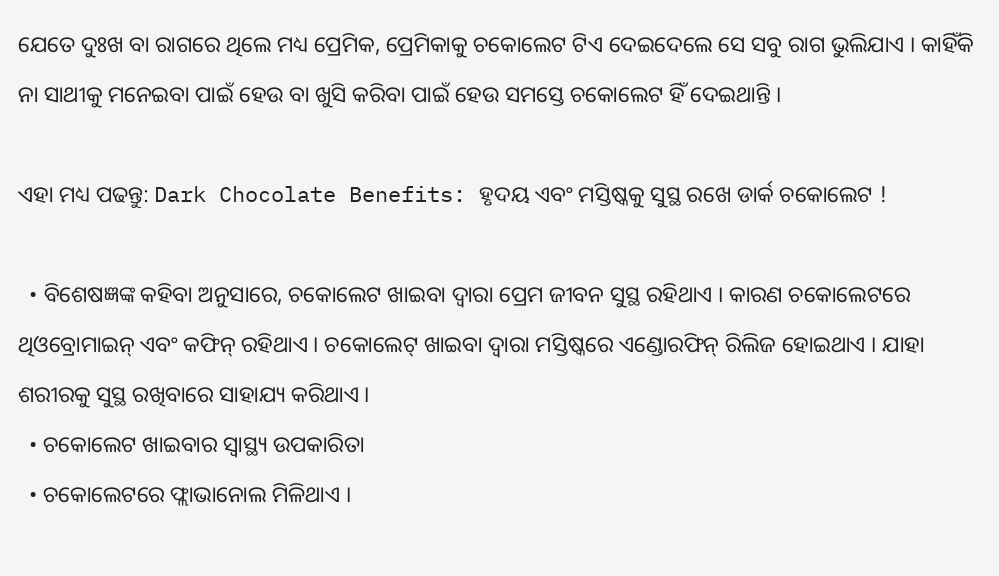ଯେତେ ଦୁଃଖ ବା ରାଗରେ ଥିଲେ ମଧ୍ୟ ପ୍ରେମିକ, ପ୍ରେମିକାକୁ ଚକୋଲେଟ ଟିଏ ଦେଇଦେଲେ ସେ ସବୁ ରାଗ ଭୁଲିଯାଏ । କାହିଁକି ନା ସାଥୀକୁ ମନେଇବା ପାଇଁ ହେଉ ବା ଖୁସି କରିବା ପାଇଁ ହେଉ ସମସ୍ତେ ଚକୋଲେଟ ହିଁ ଦେଇଥାନ୍ତି ।

ଏହା ମଧ୍ୟ ପଢନ୍ତୁ: Dark Chocolate Benefits: ହୃଦୟ ଏବଂ ମସ୍ତିଷ୍କକୁ ସୁସ୍ଥ ରଖେ ଡାର୍କ ଚକୋଲେଟ !

  • ବିଶେଷଜ୍ଞଙ୍କ କହିବା ଅନୁସାରେ, ଚକୋଲେଟ ଖାଇବା ଦ୍ବାରା ପ୍ରେମ ଜୀବନ ସୁସ୍ଥ ରହିଥାଏ । କାରଣ ଚକୋଲେଟରେ ଥିଓବ୍ରୋମାଇନ୍ ଏବଂ କଫିନ୍ ରହିଥାଏ । ଚକୋଲେଟ୍ ଖାଇବା ଦ୍ବାରା ମସ୍ତିଷ୍କରେ ଏଣ୍ଡୋରଫିନ୍ ରିଲିଜ ହୋଇଥାଏ । ଯାହା ଶରୀରକୁ ସୁସ୍ଥ ରଖିବାରେ ସାହାଯ୍ୟ କରିଥାଏ ।
  • ଚକୋଲେଟ ଖାଇବାର ସ୍ବାସ୍ଥ୍ୟ ଉପକାରିତା
  • ଚକୋଲେଟରେ ଫ୍ଲାଭାନୋଲ ମିଳିଥାଏ ।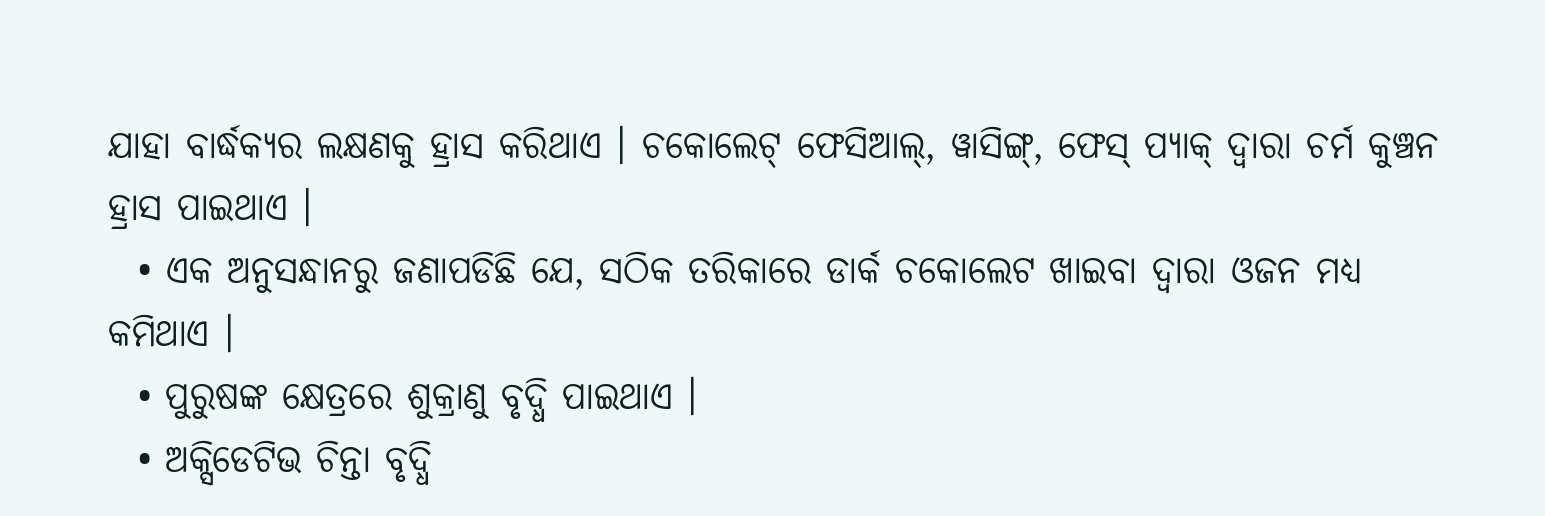ଯାହା ବାର୍ଦ୍ଧକ୍ୟର ଲକ୍ଷଣକୁ ହ୍ରାସ କରିଥାଏ । ଚକୋଲେଟ୍ ଫେସିଆଲ୍, ୱାସିଙ୍ଗ୍, ଫେସ୍ ପ୍ୟାକ୍ ଦ୍ବାରା ଚର୍ମ କୁଞ୍ଚନ ହ୍ରାସ ପାଇଥାଏ ।
  • ଏକ ଅନୁସନ୍ଧାନରୁ ଜଣାପଡିଛି ଯେ, ସଠିକ ତରିକାରେ ଡାର୍କ ଚକୋଲେଟ ଖାଇବା ଦ୍ବାରା ଓଜନ ମଧ୍ୟ କମିଥାଏ ।
  • ପୁରୁଷଙ୍କ କ୍ଷେତ୍ରରେ ଶୁକ୍ରାଣୁ ବୃଦ୍ଧି ପାଇଥାଏ ।
  • ଅକ୍ସିଡେଟିଭ ଚିନ୍ତା ବୃଦ୍ଧି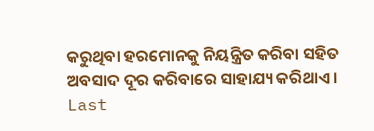କରୁଥିବା ହରମୋନକୁ ନିୟନ୍ତ୍ରିତ କରିବା ସହିତ ଅବସାଦ ଦୂର କରିବାରେ ସାହାଯ୍ୟ କରିଥାଏ ।
Last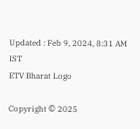Updated : Feb 9, 2024, 8:31 AM IST
ETV Bharat Logo

Copyright © 2025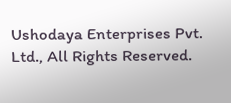Ushodaya Enterprises Pvt. Ltd., All Rights Reserved.